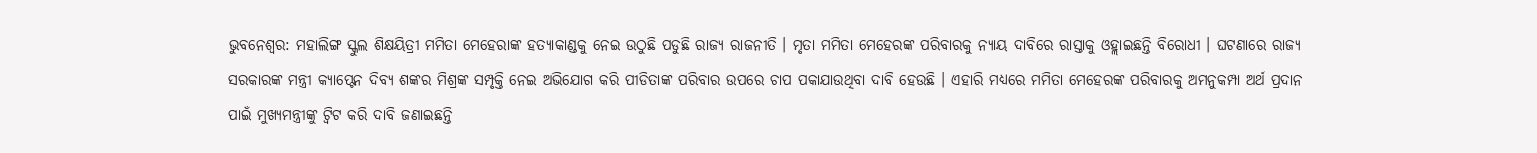ଭୁବନେଶ୍ବର: ମହାଲିଙ୍ଗ ସ୍କୁଲ ଶିକ୍ଷୟିତ୍ରୀ ମମିତା ମେହେରାଙ୍କ ହତ୍ୟାକାଣ୍ଡକୁ ନେଇ ଉଠୁଛି ପଡୁଛି ରାଜ୍ୟ ରାଜନୀତି । ମୃତା ମମିତା ମେହେରଙ୍କ ପରିବାରକୁ ନ୍ୟାୟ ଦାବିରେ ରାସ୍ତାକୁ ଓହ୍ଲାଇଛନ୍ତି ବିରୋଧୀ । ଘଟଣାରେ ରାଜ୍ୟ ସରକାରଙ୍କ ମନ୍ତ୍ରୀ କ୍ୟାପ୍ଟେନ ଦିବ୍ୟ ଶଙ୍କର ମିଶ୍ରଙ୍କ ସମ୍ପୃକ୍ତି ନେଇ ଅଭିଯୋଗ କରି ପୀଡିତାଙ୍କ ପରିବାର ଉପରେ ଚାପ ପକାଯାଉଥିବା ଦାବି ହେଉଛି । ଏହାରି ମଧ୍ୟରେ ମମିତା ମେହେରଙ୍କ ପରିବାରକୁ ଅମନୁକମ୍ପା ଅର୍ଥ ପ୍ରଦାନ ପାଇଁ ମୁଖ୍ୟମନ୍ତ୍ରୀଙ୍କୁ ଟ୍ବିଟ କରି ଦାବି ଜଣାଇଛନ୍ତି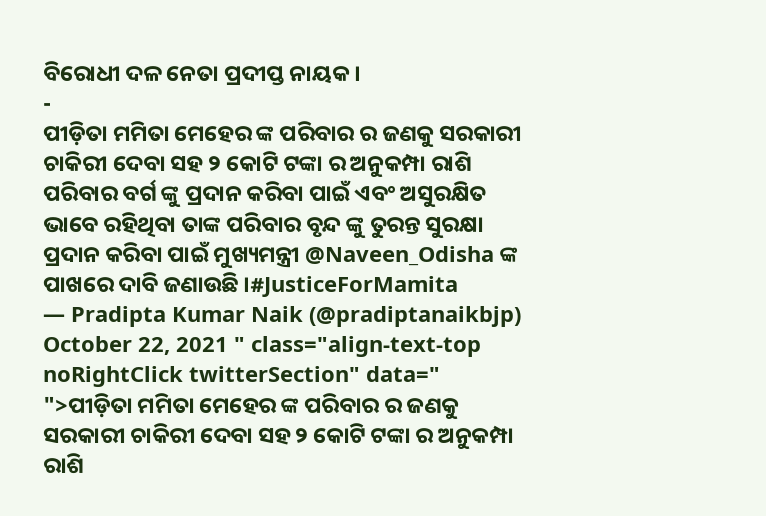ବିରୋଧୀ ଦଳ ନେତା ପ୍ରଦୀପ୍ତ ନାୟକ ।
-
ପୀଡ଼ିତା ମମିତା ମେହେର ଙ୍କ ପରିବାର ର ଜଣକୁ ସରକାରୀ ଚାକିରୀ ଦେବା ସହ ୨ କୋଟି ଟଙ୍କା ର ଅନୁକମ୍ପା ରାଶି ପରିବାର ବର୍ଗ ଙ୍କୁ ପ୍ରଦାନ କରିବା ପାଇଁ ଏବଂ ଅସୁରକ୍ଷିତ ଭାବେ ରହିଥିବା ତାଙ୍କ ପରିବାର ବୃନ୍ଦ ଙ୍କୁ ତୁରନ୍ତ ସୁରକ୍ଷା ପ୍ରଦାନ କରିବା ପାଇଁ ମୁଖ୍ୟମନ୍ତ୍ରୀ @Naveen_Odisha ଙ୍କ ପାଖରେ ଦାବି ଜଣାଉଛି ।#JusticeForMamita
— Pradipta Kumar Naik (@pradiptanaikbjp) October 22, 2021 " class="align-text-top noRightClick twitterSection" data="
">ପୀଡ଼ିତା ମମିତା ମେହେର ଙ୍କ ପରିବାର ର ଜଣକୁ ସରକାରୀ ଚାକିରୀ ଦେବା ସହ ୨ କୋଟି ଟଙ୍କା ର ଅନୁକମ୍ପା ରାଶି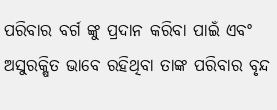ପରିବାର ବର୍ଗ ଙ୍କୁ ପ୍ରଦାନ କରିବା ପାଇଁ ଏବଂ ଅସୁରକ୍ଷିତ ଭାବେ ରହିଥିବା ତାଙ୍କ ପରିବାର ବୃନ୍ଦ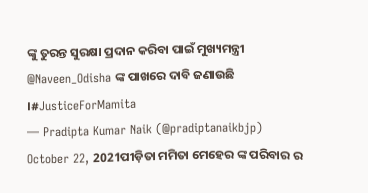ଙ୍କୁ ତୁରନ୍ତ ସୁରକ୍ଷା ପ୍ରଦାନ କରିବା ପାଇଁ ମୁଖ୍ୟମନ୍ତ୍ରୀ @Naveen_Odisha ଙ୍କ ପାଖରେ ଦାବି ଜଣାଉଛି ।#JusticeForMamita
— Pradipta Kumar Naik (@pradiptanaikbjp) October 22, 2021ପୀଡ଼ିତା ମମିତା ମେହେର ଙ୍କ ପରିବାର ର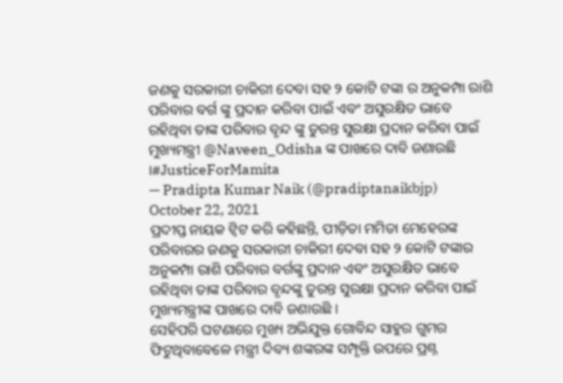ଜଣକୁ ସରକାରୀ ଚାକିରୀ ଦେବା ସହ ୨ କୋଟି ଟଙ୍କା ର ଅନୁକମ୍ପା ରାଶି ପରିବାର ବର୍ଗ ଙ୍କୁ ପ୍ରଦାନ କରିବା ପାଇଁ ଏବଂ ଅସୁରକ୍ଷିତ ଭାବେ ରହିଥିବା ତାଙ୍କ ପରିବାର ବୃନ୍ଦ ଙ୍କୁ ତୁରନ୍ତ ସୁରକ୍ଷା ପ୍ରଦାନ କରିବା ପାଇଁ ମୁଖ୍ୟମନ୍ତ୍ରୀ @Naveen_Odisha ଙ୍କ ପାଖରେ ଦାବି ଜଣାଉଛି ।#JusticeForMamita
— Pradipta Kumar Naik (@pradiptanaikbjp) October 22, 2021
ପ୍ରଦୀପ୍ତ ନାୟକ ଟ୍ବିଟ କରି କହିଛନ୍ତି, ପୀଡ଼ିତା ମମିତା ମେହେରଙ୍କ ପରିବାରର ଜଣକୁ ସରକାରୀ ଚାକିରୀ ଦେବା ସହ ୨ କୋଟି ଟଙ୍କାର ଅନୁକମ୍ପା ରାଶି ପରିବାର ବର୍ଗଙ୍କୁ ପ୍ରଦାନ ଏବଂ ଅସୁରକ୍ଷିତ ଭାବେ ରହିଥିବା ତାଙ୍କ ପରିବାର ବୃନ୍ଦଙ୍କୁ ତୁରନ୍ତ ସୁରକ୍ଷା ପ୍ରଦାନ କରିବା ପାଇଁ ମୁଖ୍ୟମନ୍ତ୍ରୀଙ୍କ ପାଖରେ ଦାବି ଜଣାଉଛି ।
ସେହିପରି ଘଟଣାରେ ମୁଖ୍ୟ ଅଭିଯୁକ୍ତ ଗୋବିନ୍ଦ ସାହୁର ଗୁମର ଫିଟୁଥିବାବେଳେ ମନ୍ତ୍ରୀ ଦିବ୍ୟ ଶଙ୍କରଙ୍କ ସମ୍ପୃକ୍ତି ଉପରେ ପ୍ରଶ୍ନ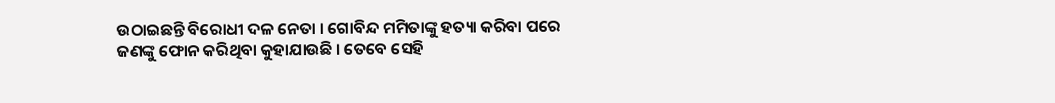ଉଠାଇଛନ୍ତି ବିରୋଧୀ ଦଳ ନେତା । ଗୋବିନ୍ଦ ମମିତାଙ୍କୁ ହତ୍ୟା କରିବା ପରେ ଜଣଙ୍କୁ ଫୋନ କରିଥିବା କୁହାଯାଉଛି । ତେବେ ସେହି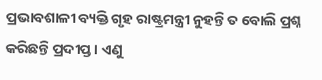ପ୍ରଭାବଶାଳୀ ବ୍ୟକ୍ତି ଗୃହ ରାଷ୍ଟ୍ରମନ୍ତ୍ରୀ ନୁହନ୍ତି ତ ବୋଲି ପ୍ରଶ୍ନ କରିଛନ୍ତି ପ୍ରଦୀପ୍ତ । ଏଣୁ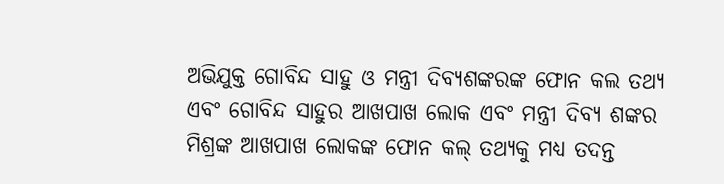ଅଭିଯୁକ୍ତ ଗୋବିନ୍ଦ ସାହୁ ଓ ମନ୍ତ୍ରୀ ଦିବ୍ୟଶଙ୍କରଙ୍କ ଫୋନ କଲ ତଥ୍ୟ ଏବଂ ଗୋବିନ୍ଦ ସାହୁର ଆଖପାଖ ଲୋକ ଏବଂ ମନ୍ତ୍ରୀ ଦିବ୍ୟ ଶଙ୍କର ମିଶ୍ରଙ୍କ ଆଖପାଖ ଲୋକଙ୍କ ଫୋନ କଲ୍ ତଥ୍ୟକୁ ମଧ୍ୟ ତଦନ୍ତ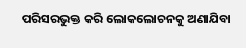ପରିସରଭୁକ୍ତ କରି ଲୋକଲୋଚନକୁ ଅଣାଯିବା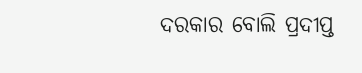ଦରକାର ବୋଲି ପ୍ରଦୀପ୍ତ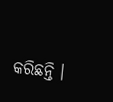କରିଛନ୍ତି ।